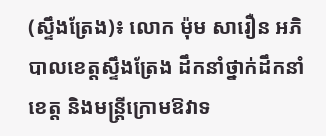(ស្ទឹងត្រែង)៖ លោក ម៉ុម សារឿន អភិបាលខេត្តស្ទឹងត្រែង ដឹកនាំថ្នាក់ដឹកនាំខេត្ត និងមន្រ្តីក្រោមឱវាទ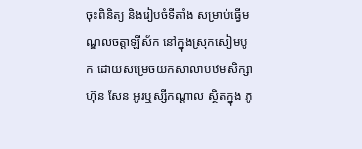ចុះពិនិត្យ និងរៀបចំទីតាំង សម្រាប់ធ្វើមណ្ឌលចត្តាឡីស័ក នៅក្នុងស្រុកសៀមបូក ដោយសម្រេចយកសាលាបឋមសិក្សា ហ៊ុន សែន អូរឬស្សីកណ្ដាល ស្ថិតក្នុង ភូ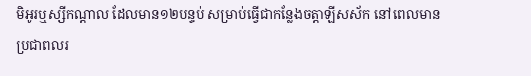មិអូរឬស្សីកណ្ដាល ដែលមាន១២បន្ទប់ សម្រាប់ធ្វើជាកន្លែងចត្តាឡីសស័ក នៅពេលមានប្រជាពលរ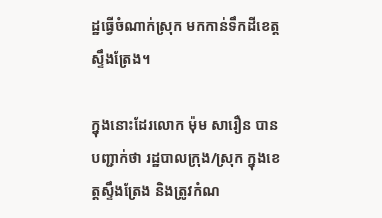ដ្ឋធ្វើចំណាក់ស្រុក មកកាន់ទឹកដីខេត្តស្ទឹងត្រែង។

ក្នុងនោះដែរលោក ម៉ុម សារឿន បានបញ្ជាក់ថា រដ្ឋបាលក្រុង/ស្រុក ក្នុងខេត្តស្ទឹងត្រែង និងត្រូវកំណ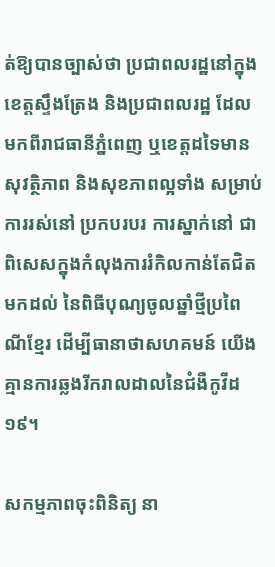ត់ឱ្យបានច្បាស់ថា ប្រជាពលរដ្ឋនៅក្នុងខេត្តស្ទឹងត្រែង និងប្រជាពលរដ្ឋ ដែលមកពីរាជធានីភ្នំពេញ ឬខេត្តដទៃមានសុវត្ថិភាព និងសុខភាពល្អទាំង សម្រាប់ការរស់នៅ ប្រកបរបរ ការស្នាក់នៅ ជាពិសេសក្នុងកំលុងការរំកិលកាន់តែជិតមកដល់ នៃពិធីបុណ្យចូលឆ្នាំថ្មីប្រពៃណីខ្មែរ ដើម្បីធានាថាសហគមន៍ យើងគ្មានការឆ្លងរីករាលដាលនៃជំងឺកូវីដ១៩។

សកម្មភាពចុះពិនិត្យ នា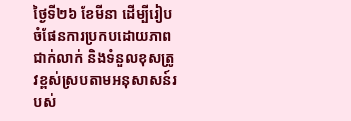ថ្ងៃទី២៦ ខែមីនា ដើម្បីរៀបចំផែនការប្រកបដោយភាពជាក់លាក់ និងទំនួលខុសត្រូវខ្ពស់ស្របតាមអនុសាសន៍របស់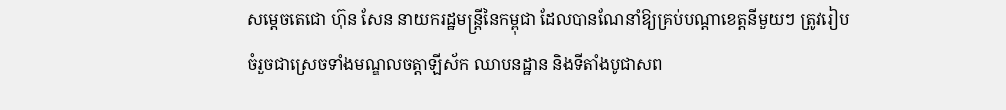សម្តេចតេជោ ហ៊ុន សែន នាយករដ្ឋមន្ត្រីនៃកម្ពុជា ដែលបានណែនាំឱ្យគ្រប់បណ្ដាខេត្តនីមួយៗ ត្រូវរៀបចំរួចជាស្រេចទាំងមណ្ឌលចត្តាឡីស័ក ឈាបនដ្ឋាន និងទីតាំងបូជាសព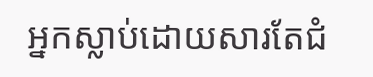អ្នកស្លាប់ដោយសារតែជំ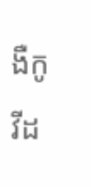ងឺកូវីដ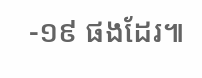-១៩ ផងដែរ៕